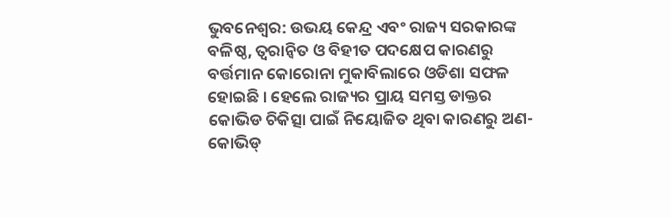ଭୁବନେଶ୍ବର: ଉଭୟ କେନ୍ଦ୍ର ଏବଂ ରାଜ୍ୟ ସରକାରଙ୍କ ବଳିଷ୍ଠ, ତ୍ୱରାନ୍ୱିତ ଓ ବିହୀତ ପଦକ୍ଷେପ କାରଣରୁ ବର୍ତ୍ତମାନ କୋରୋନା ମୁକାବିଲାରେ ଓଡିଶା ସଫଳ ହୋଇଛି । ହେଲେ ରାଜ୍ୟର ପ୍ରାୟ ସମସ୍ତ ଡାକ୍ତର କୋଭିଡ ଚିକିତ୍ସା ପାଇଁ ନିୟୋଜିତ ଥିବା କାରଣରୁ ଅଣ-କୋଭିଡ୍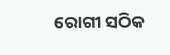ରୋଗୀ ସଠିକ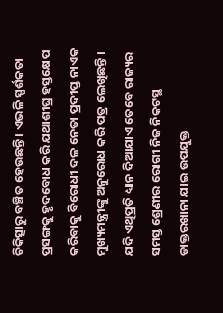ଚିକିତ୍ସାରୁ ବଞ୍ଚିତ ହେଉଛନ୍ତି । ଏଭଳି ସ୍ପର୍ଶକତା ପ୍ରସଙ୍ଗକୁ ହୃଦବୋଧ କରି ଯଥାଶୀଘ୍ର ହସ୍ତକ୍ଷେପ କରିବାକୁ ବିରୋଧୀ ଦଳ ନେତା ପ୍ରଦୀପ୍ତ ନାଏକ ମୁଖ୍ୟମନ୍ତ୍ରୀଙ୍କୁ ଅନୁରୋଧ କରି ପତ୍ର ଲେଖିଛନ୍ତି ।
ଯଦି ଏଥିପ୍ରତି ଧ୍ୟାନ ଦିଆଯାଏ ତେବେ ରାଜ୍ୟର ସମସ୍ତ ଶ୍ରେଣୀର ରୋଗୀ ନିଜ ନିକଟସ୍ଥ ଡାକ୍ତରଖାନା ଯାଇ ଉପଯୁକ୍ତ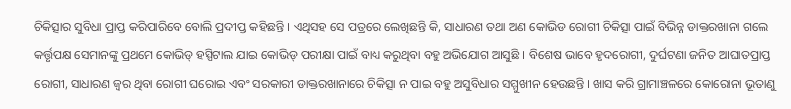ଚିକିତ୍ସାର ସୁବିଧା ପ୍ରାପ୍ତ କରିପାରିବେ ବୋଲି ପ୍ରଦୀପ୍ତ କହିଛନ୍ତି । ଏଥିସହ ସେ ପତ୍ରରେ ଲେଖିଛନ୍ତି କି, ସାଧାରଣ ତଥା ଅଣ କୋଭିଡ ରୋଗୀ ଚିକିତ୍ସା ପାଇଁ ବିଭିନ୍ନ ଡାକ୍ତରଖାନା ଗଲେ କର୍ତ୍ତୃପକ୍ଷ ସେମାନଙ୍କୁ ପ୍ରଥମେ କୋଭିଡ୍ ହସ୍ପିଟାଲ ଯାଇ କୋଭିଡ୍ ପରୀକ୍ଷା ପାଇଁ ବାଧ୍ୟ କରୁଥିବା ବହୁ ଅଭିଯୋଗ ଆସୁଛି । ବିଶେଷ ଭାବେ ହୃଦରୋଗୀ, ଦୁର୍ଘଟଣା ଜନିତ ଆଘାତପ୍ରାପ୍ତ ରୋଗୀ, ସାଧାରଣ ଜ୍ୱର ଥିବା ରୋଗୀ ଘରୋଇ ଏବଂ ସରକାରୀ ଡାକ୍ତରଖାନାରେ ଚିକିତ୍ସା ନ ପାଇ ବହୁ ଅସୁବିଧାର ସମ୍ମୁଖୀନ ହେଉଛନ୍ତି । ଖାସ କରି ଗ୍ରାମାଞ୍ଚଳରେ କୋରୋନା ଭୂତାଣୁ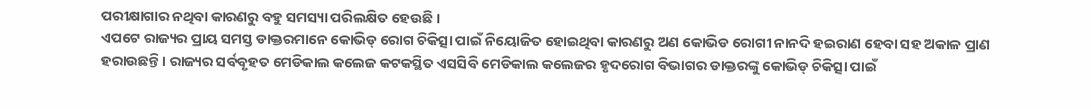ପରୀକ୍ଷାଗାର ନଥିବା କାରଣରୁ ବହୁ ସମସ୍ୟା ପରିଲକ୍ଷିତ ହେଉଛି ।
ଏପଟେ ରାଜ୍ୟର ପ୍ରାୟ ସମସ୍ତ ଡାକ୍ତରମାନେ କୋଭିଡ୍ ରୋଗ ଚିକିତ୍ସା ପାଇଁ ନିୟୋଜିତ ହୋଇଥିବା କାରଣରୁ ଅଣ କୋଭିଡ ରୋଗୀ ନାନଦି ହଇରାଣ ହେବା ସହ ଅକାଳ ପ୍ରାଣ ହରାଉଛନ୍ତି। ରାଜ୍ୟର ସର୍ବବୃହତ ମେଡିକାଲ କଲେଜ କଟକସ୍ଥିତ ଏସସିବି ମେଡିକାଲ କଲେଜର ହୃଦରୋଗ ବିଭାଗର ଡାକ୍ତରଙ୍କୁ କୋଭିଡ୍ ଚିକିତ୍ସା ପାଇଁ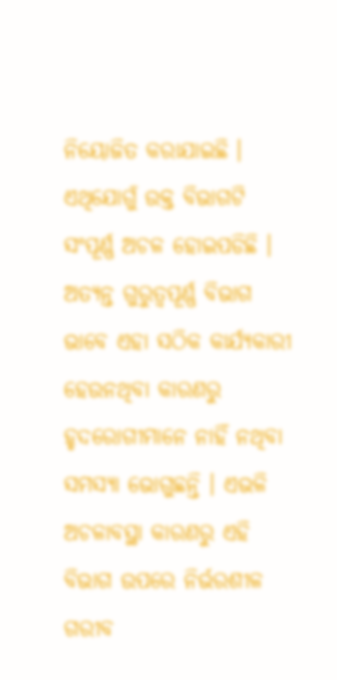ନିୟୋଜିତ କରାଯାଇଛି । ଏଥିଯୋଗୁଁ ଉକ୍ତ ବିଭାଗଟି ସଂପୂର୍ଣ୍ଣ ଅଚଳ ହୋଇପଡିଛି । ଅତ୍ୟନ୍ତ ଗୁରୁତ୍ୱପୂର୍ଣ୍ଣ ବିଭାଗ ଭାବେ ଏହା ସଠିକ କାର୍ଯ୍ୟକାରୀ ହେଉନଥିବା କାରଣରୁ ହୃଦରୋଗୀମାନେ ନାହିଁ ନଥିବା ସମସ୍ୟା ଭୋଗୁଛନ୍ତି । ଏଭଳି ଅଚଳାବସ୍ଥା କାରଣରୁ ଏହି ବିଭାଗ ଉପରେ ନିର୍ଭରଶୀଳ ଗରୀବ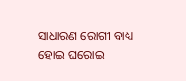ସାଧାରଣ ରୋଗୀ ବାଧ୍ୟ ହୋଇ ଘରୋଇ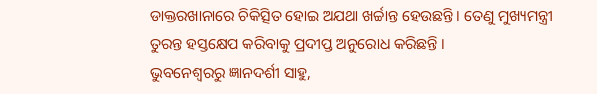ଡାକ୍ତରଖାନାରେ ଚିକିତ୍ସିତ ହୋଇ ଅଯଥା ଖର୍ଚ୍ଚାନ୍ତ ହେଉଛନ୍ତି । ତେଣୁ ମୁଖ୍ୟମନ୍ତ୍ରୀ ତୁରନ୍ତ ହସ୍ତକ୍ଷେପ କରିବାକୁ ପ୍ରଦୀପ୍ତ ଅନୁରୋଧ କରିଛନ୍ତି ।
ଭୁବନେଶ୍ବରରୁ ଜ୍ଞାନଦର୍ଶୀ ସାହୁ,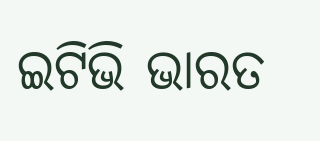ଇଟିଭି ଭାରତ